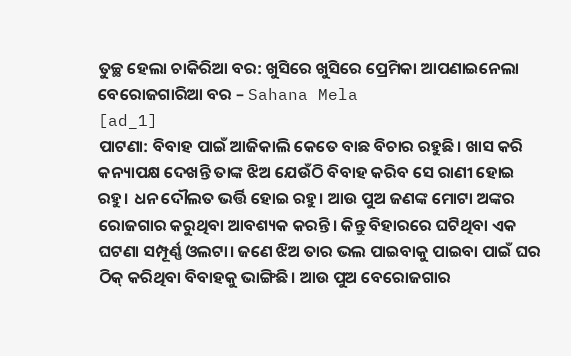ତୁଚ୍ଛ ହେଲା ଚାକିରିଆ ବର: ଖୁସିରେ ଖୁସିରେ ପ୍ରେମିକା ଆପଣାଇନେଲା ବେରୋଜଗାରିଆ ବର – Sahana Mela
[ad_1]
ପାଟଣା: ବିବାହ ପାଇଁ ଆଜିକାଲି କେତେ ବାଛ ବିଚାର ରହୁଛି। ଖାସ କରି କନ୍ୟାପକ୍ଷ ଦେଖନ୍ତି ତାଙ୍କ ଝିଅ ଯେଉଁଠି ବିବାହ କରିବ ସେ ରାଣୀ ହୋଇ ରହୁ। ଧନ ଦୌଲତ ଭର୍ତ୍ତି ହୋଇ ରହୁ। ଆଉ ପୁଅ ଜଣଙ୍କ ମୋଟା ଅଙ୍କର ରୋଜଗାର କରୁଥିବା ଆବଶ୍ୟକ କରନ୍ତି। କିନ୍ତୁ ବିହାରରେ ଘଟିଥିବା ଏକ ଘଟଣା ସମ୍ପୂର୍ଣ୍ଣ ଓଲଟା। ଜଣେ ଝିଅ ତାର ଭଲ ପାଇବାକୁ ପାଇବା ପାଇଁ ଘର ଠିକ୍ କରିଥିବା ବିବାହକୁ ଭାଙ୍ଗିଛି। ଆଉ ପୁଅ ବେରୋଜଗାର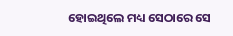ହୋଇଥିଲେ ମଧ୍ୟ ସେଠାରେ ସେ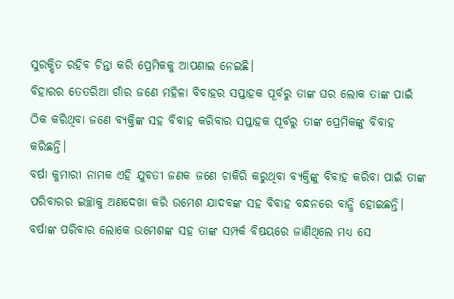ସୁରକ୍ଷିତ ରହିବ ଚିନ୍ତା କରି ପ୍ରେମିକକୁ ଆପଣାଇ ନେଇଛି।
ବିହାରର ତେତରିଆ ଗାଁର ଜଣେ ମହିଳା ବିବାହର ସପ୍ତାହକ ପୂର୍ବରୁ ତାଙ୍କ ଘର ଲୋକ ତାଙ୍କ ପାଇଁ ଠିକ କରିଥିବା ଜଣେ ବ୍ୟକ୍ତିଙ୍କ ସହ ବିବାହ କରିବାର ସପ୍ତାହକ ପୂର୍ବରୁ ତାଙ୍କ ପ୍ରେମିକଙ୍କୁ ବିବାହ କରିଛନ୍ତି।
ବର୍ଷା କୁମାରୀ ନାମକ ଏହି ଯୁବତୀ ଜଣକ ଜଣେ ଚାକିରି କରୁଥିବା ବ୍ୟକ୍ତିଙ୍କୁ ବିବାହ କରିବା ପାଇଁ ତାଙ୍କ ପରିବାରର ଇଚ୍ଛାକୁ ଅଣଦେଖା କରି ଉମେଶ ଯାଦବଙ୍କ ସହ ବିବାହ ବନ୍ଧନରେ ବାନ୍ଧି ହୋଇଛନ୍ତି। ବର୍ଷାଙ୍କ ପରିବାର ଲୋକେ ଉମେଶଙ୍କ ସହ ତାଙ୍କ ସମ୍ପର୍କ ବିଷୟରେ ଜାଣିଥିଲେ ମଧ୍ୟ ସେ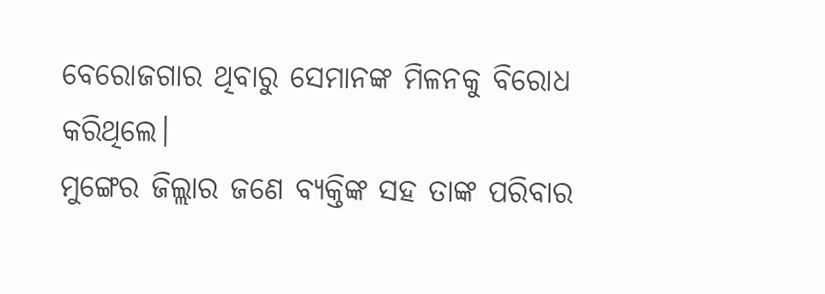ବେରୋଜଗାର ଥିବାରୁ ସେମାନଙ୍କ ମିଳନକୁ ବିରୋଧ କରିଥିଲେ।
ମୁଙ୍ଗେର ଜିଲ୍ଲାର ଜଣେ ବ୍ୟକ୍ତିଙ୍କ ସହ ତାଙ୍କ ପରିବାର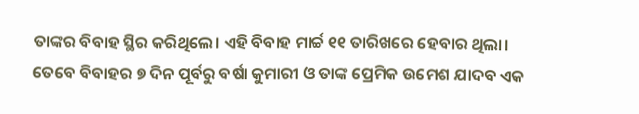ତାଙ୍କର ବିବାହ ସ୍ଥିର କରିଥିଲେ। ଏହି ବିବାହ ମାର୍ଚ୍ଚ ୧୧ ତାରିଖରେ ହେବାର ଥିଲା।
ତେବେ ବିବାହର ୭ ଦିନ ପୂର୍ବରୁ ବର୍ଷା କୁମାରୀ ଓ ତାଙ୍କ ପ୍ରେମିକ ଉମେଶ ଯାଦବ ଏକ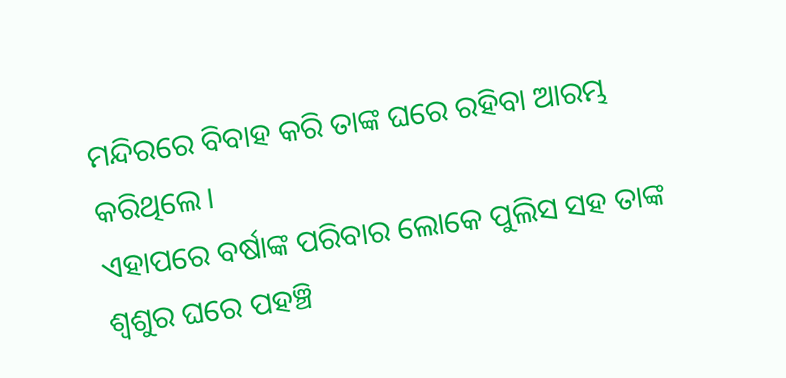ମନ୍ଦିରରେ ବିବାହ କରି ତାଙ୍କ ଘରେ ରହିବା ଆରମ୍ଭ କରିଥିଲେ।
ଏହାପରେ ବର୍ଷାଙ୍କ ପରିବାର ଲୋକେ ପୁଲିସ ସହ ତାଙ୍କ ଶ୍ୱଶୁର ଘରେ ପହଞ୍ଚି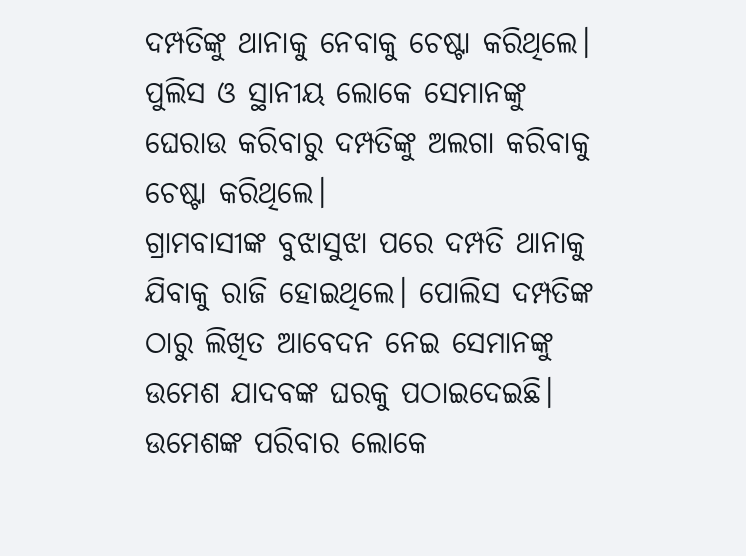ଦମ୍ପତିଙ୍କୁ ଥାନାକୁ ନେବାକୁ ଚେଷ୍ଟା କରିଥିଲେ। ପୁଲିସ ଓ ସ୍ଥାନୀୟ ଲୋକେ ସେମାନଙ୍କୁ ଘେରାଉ କରିବାରୁ ଦମ୍ପତିଙ୍କୁ ଅଲଗା କରିବାକୁ ଚେଷ୍ଟା କରିଥିଲେ।
ଗ୍ରାମବାସୀଙ୍କ ବୁଝାସୁଝା ପରେ ଦମ୍ପତି ଥାନାକୁ ଯିବାକୁ ରାଜି ହୋଇଥିଲେ। ପୋଲିସ ଦମ୍ପତିଙ୍କ ଠାରୁ ଲିଖିତ ଆବେଦନ ନେଇ ସେମାନଙ୍କୁ ଉମେଶ ଯାଦବଙ୍କ ଘରକୁ ପଠାଇଦେଇଛି। ଉମେଶଙ୍କ ପରିବାର ଲୋକେ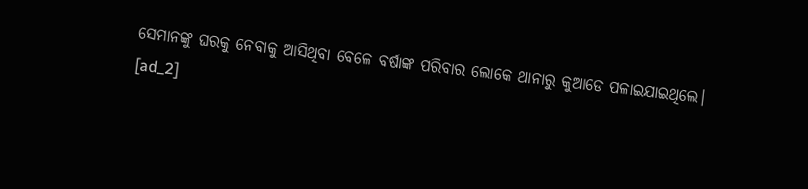ସେମାନଙ୍କୁ ଘରକୁ ନେବାକୁ ଆସିଥିବା ବେଳେ ବର୍ଷାଙ୍କ ପରିବାର ଲୋକେ ଥାନାରୁ କୁଆଡେ ପଳାଇଯାଇଥିଲେ।
[ad_2]